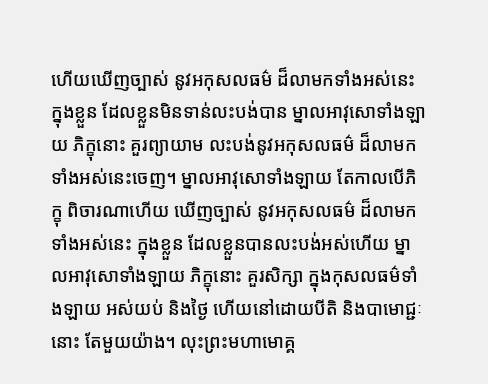ហើយឃើញច្បាស់ នូវអកុសលធម៌ ដ៏លាមកទាំងអស់នេះ ក្នុងខ្លួន ដែលខ្លួនមិនទាន់លះបង់បាន ម្នាលអាវុសោទាំងឡាយ ភិក្ខុនោះ គួរព្យាយាម លះបង់នូវអកុសលធម៌ ដ៏លាមកទាំងអស់នេះចេញ។ ម្នាលអាវុសោទាំងឡាយ តែកាលបើភិក្ខុ ពិចារណាហើយ ឃើញច្បាស់ នូវអកុសលធម៌ ដ៏លាមកទាំងអស់នេះ ក្នុងខ្លួន ដែលខ្លួនបានលះបង់អស់ហើយ ម្នាលអាវុសោទាំងឡាយ ភិក្ខុនោះ គួរសិក្សា ក្នុងកុសលធម៌ទាំងឡាយ អស់យប់ និងថ្ងៃ ហើយនៅដោយបីតិ និងបាមោជ្ជៈនោះ តែមួយយ៉ាង។ លុះព្រះមហាមោគ្គ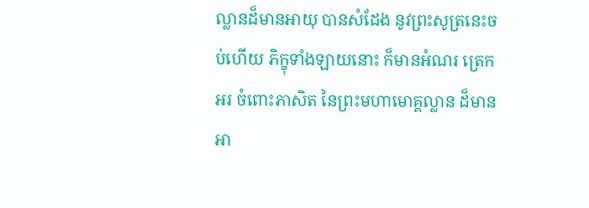ល្លានដ៏មានអាយុ បានសំដែង នូវព្រះសូត្រនេះចប់ហើយ ភិក្ខុទាំងឡាយនោះ ក៏មានអំណរ ត្រេកអរ ចំពោះភាសិត នៃព្រះមហាមោគ្គល្លាន ដ៏មានអា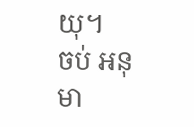យុ។
ចប់ អនុមា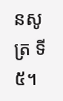នសូត្រ ទី៥។